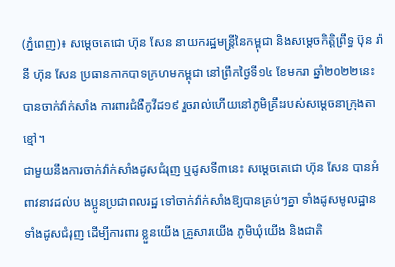(ភ្នំពេញ)៖ សម្តេចតេជោ ហ៊ុន សែន នាយករដ្ឋមន្ត្រីនៃកម្ពុជា និងសម្តេចកិត្តិព្រឹទ្ធ ប៊ុន រ៉ានី ហ៊ុន សែន ប្រធានកាកបាទក្រហមកម្ពុជា នៅព្រឹកថ្ងៃទី១៤ ខែមករា ឆ្នាំ២០២២នេះ បានចាក់វ៉ាក់សាំង ការពារជំងឺកូវីដ១៩ រួចរាល់ហើយនៅភូមិគ្រឹះរបស់សម្តេចនាក្រុងតាខ្មៅ។
ជាមួយនឹងការចាក់វ៉ាក់សាំងដូសជំរុញ ឬដូសទី៣នេះ សម្តេចតេជោ ហ៊ុន សែន បានអំពាវនាវដល់ប ងប្អូនប្រជាពលរដ្ឋ ទៅចាក់វ៉ាក់សាំងឱ្យបានគ្រប់ៗគ្នា ទាំងដូសមូលដ្ឋាន ទាំងដូសជំរុញ ដើម្បីការពារ ខ្លួនយើង គ្រួសារយើង ភូមិឃុំយើង និងជាតិ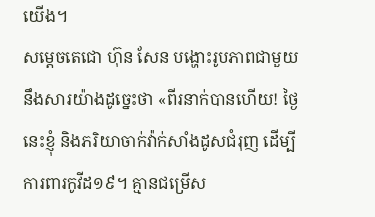យើង។
សម្តេចតេជោ ហ៊ុន សែន បង្ហោះរូបភាពជាមួយនឹងសារយ៉ាងដូច្នេះថា «ពីរនាក់បានហើយ! ថ្ងៃនេះខ្ញុំ និងភរិយាចាក់វ៉ាក់សាំងដូសជំរុញ ដើម្បីការពារកូវីដ១៩។ គ្មានជម្រើស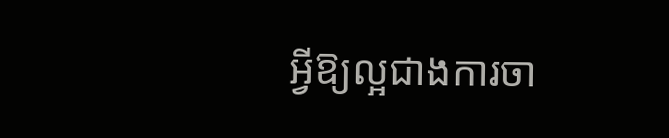អ្វីឱ្យល្អជាងការចា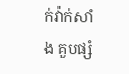ក់វ៉ាក់សាំង គួបផ្សំ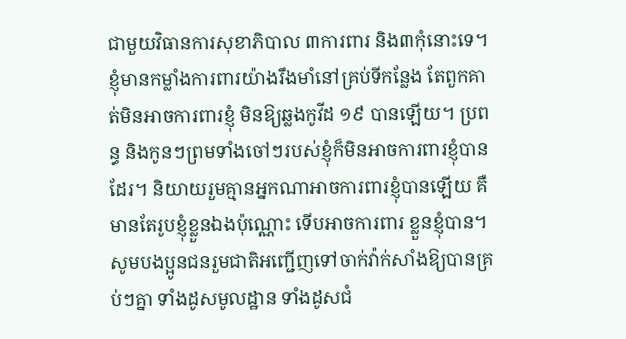ជាមួយវិធានការសុខាភិបាល ៣ការពារ និង៣កុំនោះទេ។
ខ្ញុំមានកម្លាំងការពារយ៉ាងរឹងមាំនៅគ្រប់ទីកន្លែង តែពួកគាត់មិនអាចការពារខ្ញុំ មិនឱ្យឆ្លងកូវីដ ១៩ បានឡើយ។ ប្រពន្ធ និងកូនៗព្រមទាំងចៅៗរបស់ខ្ញុំក៏មិនអាចការពារខ្ញុំបានដែរ។ និយាយរួមគ្មានអ្នកណាអាចការពារខ្ញុំបានឡើយ គឺមានតែរូបខ្ញុំខ្លួនឯងប៉ុណ្ណោះ ទើបអាចការពារ ខ្លួនខ្ញុំបាន។
សូមបងប្អូនជនរួមជាតិអញ្ជើញទៅចាក់វ៉ាក់សាំងឱ្យបានគ្រប់ៗគ្នា ទាំងដូសមូលដ្ឋាន ទាំងដូសជំ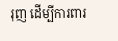រុញ ដើម្បីការពារ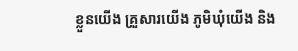ខ្លួនយើង គ្រួសារយើង ភូមិឃុំយើង និង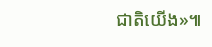ជាតិយើង»៕